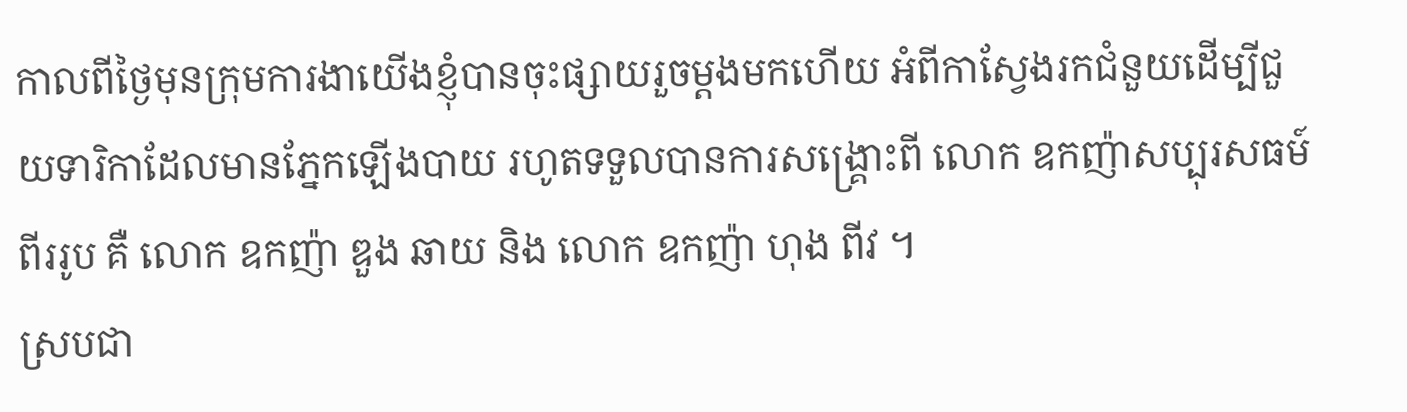កាលពីថ្ងៃមុនក្រុមការងាយើងខ្ញុំបានចុះផ្សាយរួចម្តងមកហើយ អំពីកាស្វែងរកជំនួយដើម្បីជួយទារិកាដែលមានភ្នែកឡើងបាយ រហូតទទួលបានការសង្គ្រោះពី លោក ឧកញ៉ាសប្បុរសធម៍ពីររូប គឺ លោក ឧកញ៉ា ឌួង ឆាយ និង លោក ឧកញ៉ា ហុង ពីវ ។
ស្របជា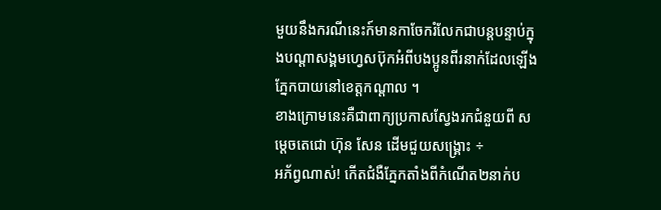មួយនឹងករណីនេះក៍មានកាចែករំលែកជាបន្តបន្ទាប់ក្នុងបណ្តាសង្គមហ្វេសប៊ុកអំពីបងប្អូនពីរនាក់ដែលឡើងភ្នែកបាយនៅខេត្តកណ្តាល ។
ខាងក្រោមនេះគឺជាពាក្យប្រកាសស្វែងរកជំនួយពី សម្តេចតេជោ ហ៊ុន សែន ដើមជួយសង្គ្រោះ ÷
អភ័ព្វណាស់! កើតជំងឺភ្នែកតាំងពីកំណើត២នាក់ប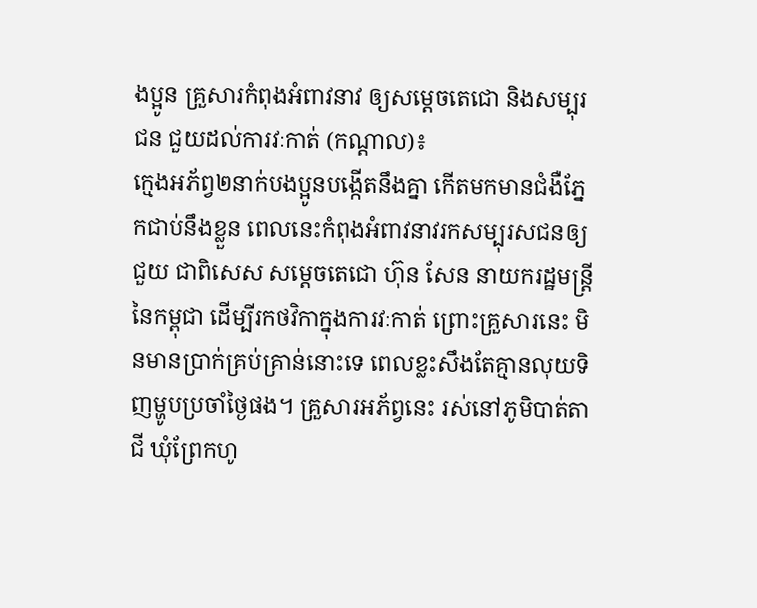ងប្អូន គ្រួសារកំពុងអំពាវនាវ ឲ្យសម្ដេចតេជោ និងសម្បុរជន ជួយដល់ការវៈកាត់ (កណ្ដាល)៖
ក្មេងអភ័ព្វ២នាក់បងប្អូនបង្កើតនឹងគ្នា កើតមកមានជំងឺភ្នែកជាប់នឹងខ្លួន ពេលនេះកំពុងអំពាវនាវរកសម្បុរសជនឲ្យជួយ ជាពិសេស សម្ដេចតេជោ ហ៊ុន សែន នាយករដ្ឋមន្ដ្រីនៃកម្ពុជា ដើម្បីរកថវិកាក្នុងការវៈកាត់ ព្រោះគ្រួសារនេះ មិនមានប្រាក់គ្រប់គ្រាន់នោះទេ ពេលខ្លះសឹងតែគ្មានលុយទិញម្ហូបប្រចាំថ្ងៃផង។ គ្រួសារអភ័ព្វនេះ រស់នៅភូមិបាត់តាជី ឃុំព្រែកហូ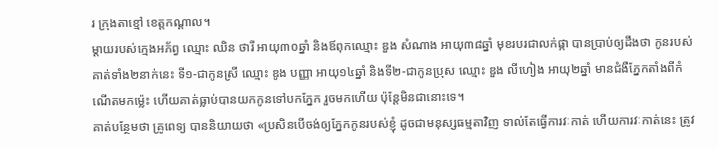រ ក្រុងតាខ្មៅ ខេត្តកណ្ដាល។
ម្ដាយរបស់ក្មេងអភ័ព្វ ឈ្មោះ ឈិន ថារី អាយុ៣០ឆ្នាំ និងឪពុកឈ្មោះ ឌួង សំណាង អាយុ៣៨ឆ្នាំ មុខរបរជាលក់ផ្កា បានប្រាប់ឲ្យដឹងថា កូនរបស់គាត់ទាំង២នាក់នេះ ទី១-ជាកូនស្រី ឈ្មោះ ឌូង បញ្ញា អាយុ១៤ឆ្នាំ និងទី២-ជាកូនប្រុស ឈ្មោះ ឌួង លីហៀង អាយុ២ឆ្នាំ មានជំងឺភ្នែកតាំងពីកំណើតមកម្ល៉េះ ហើយគាត់ធ្លាប់បានយកកូនទៅបកភ្នែក រួចមកហើយ ប៉ុន្ដែមិនជានោះទេ។
គាត់បន្ថែមថា គ្រូពេទ្យ បាននិយាយថា «ប្រសិនបើចង់ឲ្យភ្នែកកូនរបស់ខ្ញុំ ដូចជាមនុស្សធម្មតាវិញ ទាល់តែធ្វើការវៈកាត់ ហើយការវៈកាត់នេះ ត្រូវ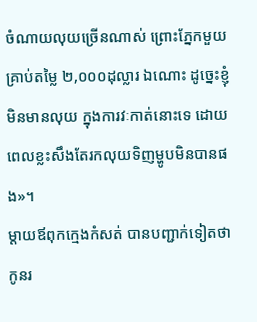ចំណាយលុយច្រើនណាស់ ព្រោះភ្នែកមួយគ្រាប់តម្លៃ ២,០០០ដុល្លារ ឯណោះ ដូច្នេះខ្ញុំមិនមានលុយ ក្នុងការវៈកាត់នោះទេ ដោយពេលខ្លះសឹងតែរកលុយទិញម្ហូបមិនបានផង»។
ម្ដាយឪពុកក្មេងកំសត់ បានបញ្ជាក់ទៀតថា កូនរ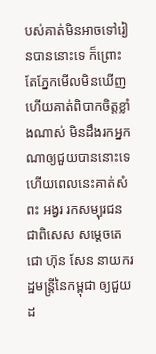បស់គាត់មិនអាចទៅរៀនបាននោះទេ ក៏ព្រោះតែភ្នែកមើលមិនឃើញ ហើយគាត់ពិបាកចិត្តខ្លាំងណាស់ មិនដឹងរកអ្នកណាឲ្យជួយបាននោះទេ ហើយពេលនេះគាត់សំពះ អង្វរ រកសម្បុរជន ជាពិសេស សម្ដេចតេជោ ហ៊ុន សែន នាយករដ្ឋមន្ដ្រីនៃកម្ពុជា ឲ្យជួយដ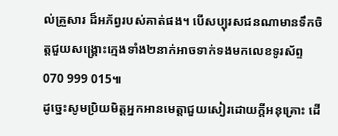ល់គ្រួសារ ដ៏អភ័ព្វរបស់គាត់ផង។ បើសប្បុរសជនណាមានទឹកចិត្តជួយសង្គ្រោះក្មេងទាំង២នាក់អាចទាក់ទងមកលេខទូរស័ព្ទ 070 999 015៕
ដូច្នេះសូមប្រិយមិត្តអ្នកអានមេត្តាជួយសៀរដោយក្តីអនុគ្រោះ ដើ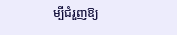ម្បីជំរួញឱ្យ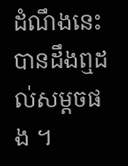ដំណឹងនេះបានដឹងឮដល់សម្តចផង ។